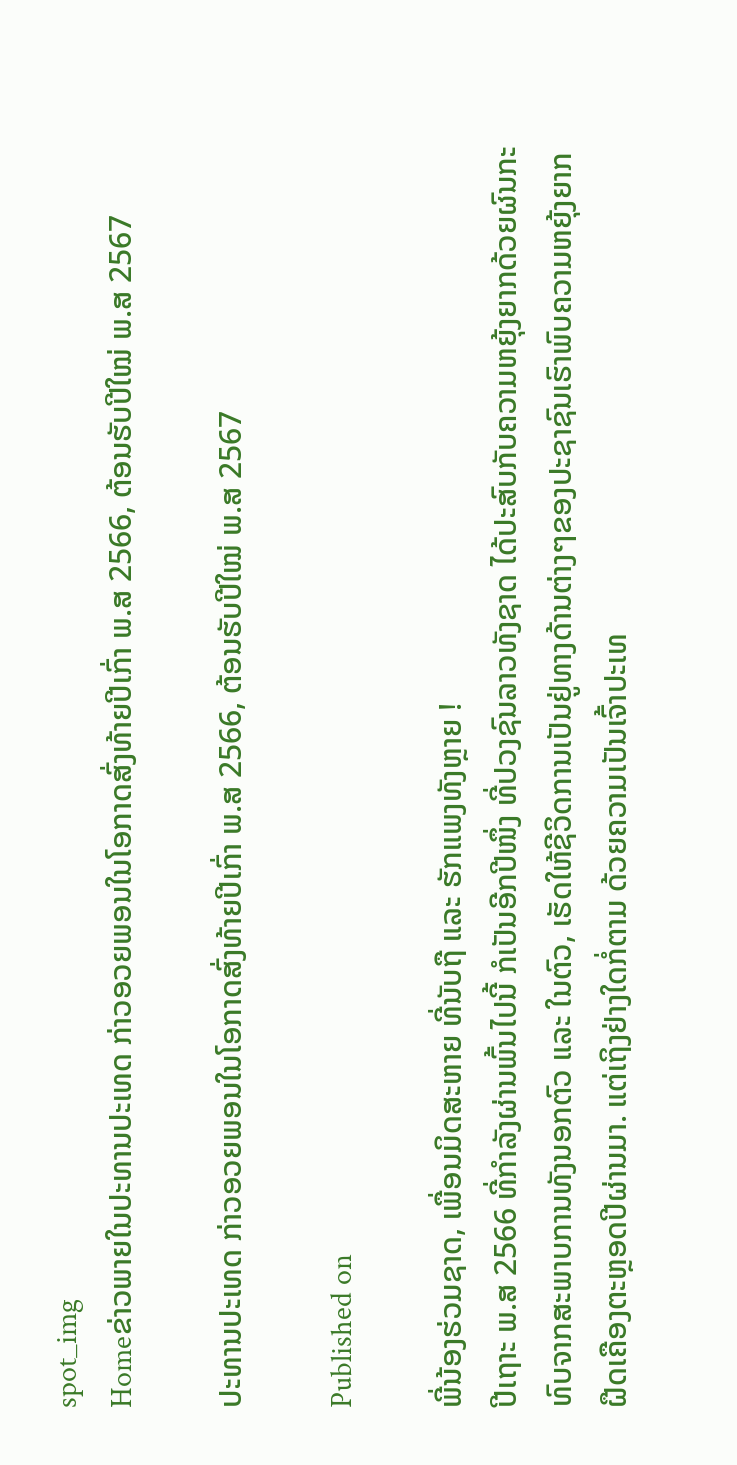spot_img
Homeຂ່າວພາຍໃນປະທານປະເທດ ກ່າວອວຍພອນໃນໂອກາດສົ່ງທ້າຍປີເກົ່າ ພ.ສ 2566, ຕ້ອນຮັບປີໃໝ່ ພ.ສ 2567

ປະທານປະເທດ ກ່າວອວຍພອນໃນໂອກາດສົ່ງທ້າຍປີເກົ່າ ພ.ສ 2566, ຕ້ອນຮັບປີໃໝ່ ພ.ສ 2567

Published on

ພີ່ນ້ອງຮ່ວມຊາດ, ເພື່ອນມິດສະຫາຍ ທີ່ນັບຖື ແລະ ຮັກແພງທັງຫຼາຍ !
ປີເຖາະ ພ.ສ 2566 ທີ່ກຳລັງຜ່ານພົ້ນໄປນີ້ ກໍເປັນອີກປີໜຶ່ງ ທີ່ປວງຊົນລາວທັງຊາດ ໄດ້ປະສົບກັບຄວາມຫຍຸ້ງຍາກດ້ວຍຜົນກະທົບຈາກສະພາບການທັງນອກຕົວ ແລະ ໃນຕົວ, ເຮັດໃຫ້ຊີວິດການເປັນຢູ່ທາງດ້ານຕ່າງໆຂອງປະຊາຊົນເຮົາພົບຄວາມຫຍຸ້ງຍາກຝືດເຄືອງຕະຫຼອດປີຜ່ານມາ. ແຕ່ເຖິງຢ່າງໃດກໍ່ຕາມ ດ້ວຍຄວາມເປັນເຈົ້າປະເທ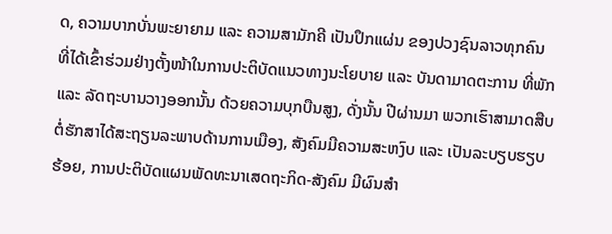ດ, ຄວາມບາກບັ່ນພະຍາຍາມ ແລະ ຄວາມສາມັກຄີ ເປັນປຶກແຜ່ນ ຂອງປວງຊົນລາວທຸກຄົນ ທີ່ໄດ້ເຂົ້າຮ່ວມຢ່າງຕັ້ງໜ້າໃນການປະຕິບັດແນວທາງນະໂຍບາຍ ແລະ ບັນດາມາດຕະການ ທີ່ພັກ ແລະ ລັດຖະບານວາງອອກນັ້ນ ດ້ວຍຄວາມບຸກບືນສູງ, ດັ່ງນັ້ນ ປີຜ່ານມາ ພວກເຮົາສາມາດສືບຕໍ່ຮັກສາໄດ້ສະຖຽນລະພາບດ້ານການເມືອງ, ສັງຄົມມີຄວາມສະຫງົບ ແລະ ເປັນລະບຽບຮຽບຮ້ອຍ, ການປະຕິບັດແຜນພັດທະນາເສດຖະກິດ-ສັງຄົມ ມີຜົນສຳ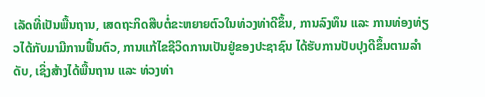ເລັດທີ່ເປັນພື້ນຖານ, ເສດຖະກິດສືບຕໍ່ຂະຫຍາຍຕົວໃນທ່ວງທ່າດີຂຶ້ນ, ການລົງທຶນ ແລະ ການທ່ອງທ່ຽວໄດ້ກັບມາມີການຟື້ນຕົວ, ການແກ້ໄຂຊີວິດການເປັນຢູ່ຂອງປະຊາຊົນ ໄດ້ຮັບການປັບປຸງດີຂຶ້ນຕາມລໍາດັບ, ເຊິ່ງສ້າງໄດ້ພື້ນຖານ ແລະ ທ່ວງທ່າ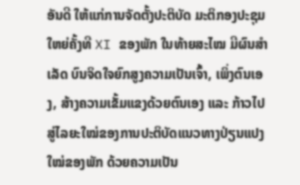ອັນດີ ໃຫ້ແກ່ການຈັດຕັ້ງປະຕິບັດ ມະຕິກອງປະຊຸມໃຫຍ່ຄັ້ງທີ XI ຂອງພັກ ໃນທ້າຍສະໄໝ ມີຜົນສໍາເລັດ ບົນຈິດໃຈຍົກສູງຄວາມເປັນເຈົ້າ, ເພິ່ງຕົນເອງ, ສ້າງຄວາມເຂັ້ມແຂງດ້ວຍຕົນເອງ ແລະ ກ້າວໄປສູ່ໄລຍະໃໝ່ຂອງການປະຕິບັດແນວທາງປ່ຽນແປງໃໝ່ຂອງພັກ ດ້ວຍຄວາມເປັນ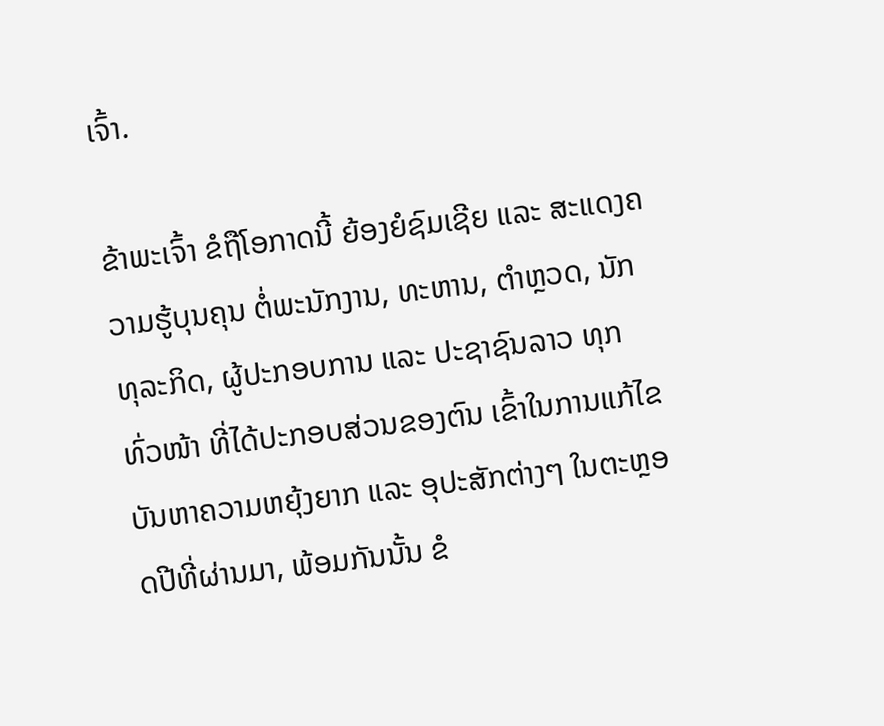ເຈົ້າ.

ຂ້າພະເຈົ້າ ຂໍຖືໂອກາດນີ້ ຍ້ອງຍໍຊົມເຊີຍ ແລະ ສະແດງຄວາມຮູ້ບຸນຄຸນ ຕໍ່ພະນັກງານ, ທະຫານ, ຕຳຫຼວດ, ນັກທຸລະກິດ, ຜູ້ປະກອບການ ແລະ ປະຊາຊົນລາວ ທຸກທົ່ວໜ້າ ທີ່ໄດ້ປະກອບສ່ວນຂອງຕົນ ເຂົ້າໃນການແກ້ໄຂບັນຫາຄວາມຫຍຸ້ງຍາກ ແລະ ອຸປະສັກຕ່າງໆ ໃນຕະຫຼອດປີທີ່ຜ່ານມາ, ພ້ອມກັນນັ້ນ ຂໍ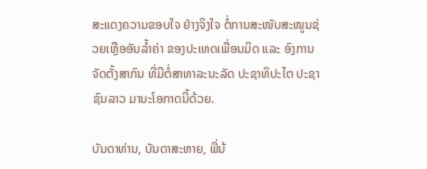ສະແດງຄວາມຂອບໃຈ ຢ່າງຈິງໃຈ ຕໍ່ການສະໜັບສະໜູນຊ່ວຍເຫຼືອອັນລໍ້າຄ່າ ຂອງປະເທດເພື່ອນມິດ ແລະ ອົງການຈັດຕັ້ງສາກົນ ທີ່ມີຕໍ່ສາທາລະນະລັດ ປະຊາທິປະໄຕ ປະຊາຊົນລາວ ມານະໂອກາດນີ້ດ້ວຍ.

ບັນດາທ່ານ, ບັນດາສະຫາຍ, ພີ່ນ້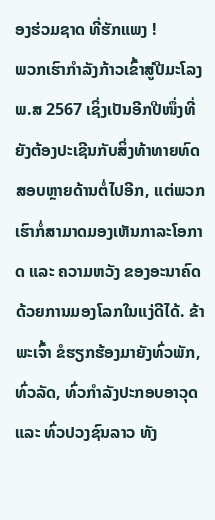ອງຮ່ວມຊາດ ທີ່ຮັກແພງ !
ພວກເຮົາກຳລັງກ້າວເຂົ້າສູ່ປີມະໂລງ ພ.ສ 2567 ເຊິ່ງເປັນອີກປີໜຶ່ງທີ່ ຍັງຕ້ອງປະເຊີນກັບສິ່ງທ້າທາຍທົດສອບຫຼາຍດ້ານຕໍ່ໄປອີກ, ແຕ່ພວກເຮົາກໍ່ສາມາດມອງເຫັນກາລະໂອກາດ ແລະ ຄວາມຫວັງ ຂອງອະນາຄົດດ້ວຍການມອງໂລກໃນແງ່ດີໄດ້. ຂ້າພະເຈົ້າ ຂໍຮຽກຮ້ອງມາຍັງທົ່ວພັກ, ທົ່ວລັດ, ທົ່ວກຳລັງປະກອບອາວຸດ ແລະ ທົ່ວປວງຊົນລາວ ທັງ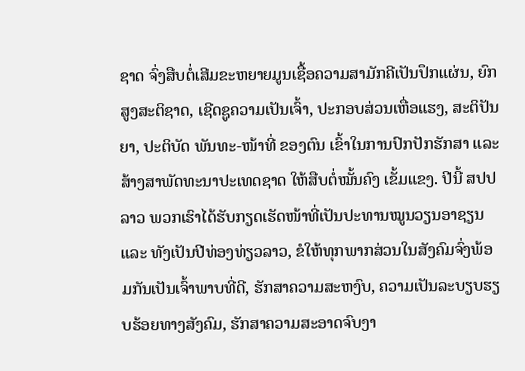ຊາດ ຈົ່ງສືບຕໍ່ເສີມຂະຫຍາຍມູນເຊື້ອຄວາມສາມັກຄີເປັນປຶກແຜ່ນ, ຍົກສູງສະຕິຊາດ, ເຊີດຊູຄວາມເປັນເຈົ້າ, ປະກອບສ່ວນເຫື່ອແຮງ, ສະຕິປັນຍາ, ປະຕິບັດ ພັນທະ-ໜ້າທີ່ ຂອງຕົນ ເຂົ້າໃນການປົກປັກຮັກສາ ແລະ ສ້າງສາພັດທະນາປະເທດຊາດ ໃຫ້ສືບຕໍ່ໝັ້ນຄົງ ເຂັ້ມແຂງ. ປີນີ້ ສປປ ລາວ ພວກເຮົາໄດ້ຮັບກຽດເຮັດໜ້າທີ່ເປັນປະທານໝູນວຽນອາຊຽນ ແລະ ທັງເປັນປີທ່ອງທ່ຽວລາວ, ຂໍໃຫ້ທຸກພາກສ່ວນໃນສັງຄົມຈົ່ງພ້ອມກັນເປັນເຈົ້າພາບທີ່ດີ, ຮັກສາຄວາມສະຫງົບ, ຄວາມເປັນລະບຽບຮຽບຮ້ອຍທາງສັງຄົມ, ຮັກສາຄວາມສະອາດຈົບງາ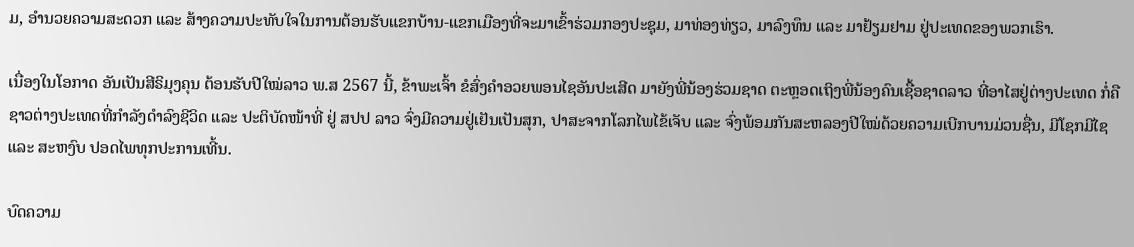ມ, ອຳນວຍຄວາມສະດວກ ແລະ ສ້າງຄວາມປະທັບໃຈໃນການຕ້ອນຮັບແຂກບ້ານ-ແຂກເມືອງທີ່ຈະມາເຂົ້າຮ່ວມກອງປະຊຸມ, ມາທ່ອງທ່ຽວ, ມາລົງທຶນ ແລະ ມາຢ້ຽມຢາມ ຢູ່ປະເທດຂອງພວກເຮົາ.

ເນື່ອງໃນໂອກາດ ອັນເປັນສີຣິມຸງຄຸນ ຕ້ອນຮັບປີໃໝ່ລາວ ພ.ສ 2567 ນີ້, ຂ້າພະເຈົ້າ ຂໍສົ່ງຄໍາອວຍພອນໄຊອັນປະເສີດ ມາຍັງພີ່ນ້ອງຮ່ວມຊາດ ຕະຫຼອດເຖິງພີ່ນ້ອງຄົນເຊື້ອຊາດລາວ ທີ່ອາໄສຢູ່ຕ່າງປະເທດ ກໍ່ຄື ຊາວຕ່າງປະເທດທີ່ກຳລັງດຳລົງຊີວິດ ແລະ ປະຕິບັດໜ້າທີ່ ຢູ່ ສປປ ລາວ ຈົ່ງມີຄວາມຢູ່ເຢັນເປັນສຸກ, ປາສະຈາກໂລກໄພໄຂ້ເຈັບ ແລະ ຈົ່ງພ້ອມກັນສະຫລອງປີໃໝ່ດ້ວຍຄວາມເບີກບານມ່ວນຊື່ນ, ມີໂຊກມີໄຊ ແລະ ສະຫງົບ ປອດໄພທຸກປະການເທີ້ນ.

ບົດຄວາມ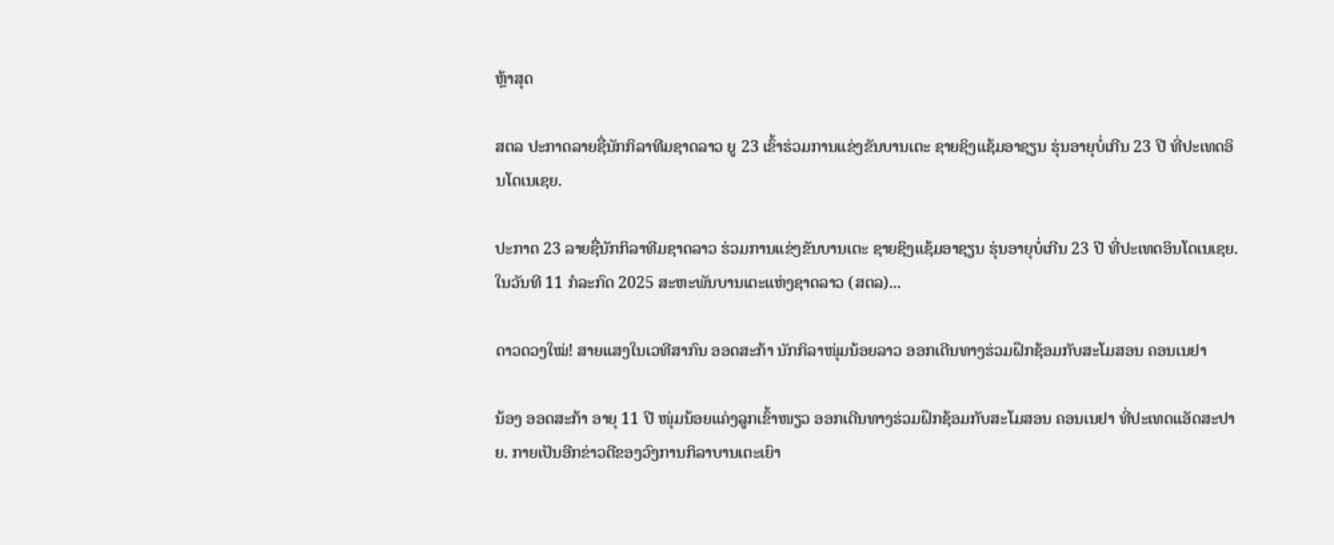ຫຼ້າສຸດ

ສຕລ ປະກາດລາຍຊື່ນັກກິລາທີມຊາດລາວ ຍູ 23 ເຂົ້າຮ່ວມການແຂ່ງຂັນບານເຕະ ຊາຍຊິງແຊ້ມອາຊຽນ ຮຸ່ນອາຍຸບໍ່ເກີນ 23 ປີ ທີ່ປະເທດອິນໂດເນເຊຍ.

ປະກາດ 23 ລາຍຊື່ນັກກິລາທີມຊາດລາວ ຮ່ວມການແຂ່ງຂັນບານເຕະ ຊາຍຊິງແຊ້ມອາຊຽນ ຮຸ່ນອາຍຸບໍ່ເກີນ 23 ປີ ທີ່ປະເທດອິນໂດເນເຊຍ. ໃນວັນທີ 11 ກໍລະກົດ 2025 ສະຫະພັນບານເຕະແຫ່ງຊາດລາວ (ສຕລ)...

ດາວດວງໃໝ່! ສາຍແສງໃນເວທີສາກົນ ອອດສະກ້າ ນັກກິລາໜຸ່ມນ້ອຍລາວ ອອກເດີນທາງຮ່ວມຝຶກຊ້ອມກັບສະໂມສອນ ຄອນເນຢາ

ນ້ອງ ອອດສະກ້າ ອາຍຸ 11 ປີ ໜຸ່ມນ້ອຍແຄ່ງລູກເຂົ້າໜຽວ ອອກເດີນທາງຮ່ວມຝຶກຊ້ອມກັບສະໂມສອນ ຄອນເນຢາ ທີ່ປະເທດແອັດສະປາຍ. ກາຍເປັນອີກຂ່າວດີຂອງວົງການກິລາບານເຕະເຍົາ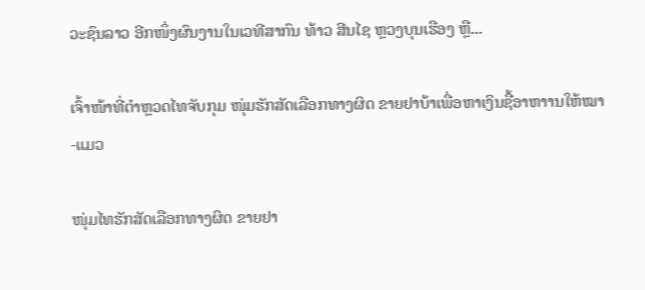ວະຊົນລາວ ອີກໜຶ່ງຜົນງານໃນເວທີສາກົນ ທ້າວ ສີນໄຊ ຫຼວງບຸນເຮືອງ ຫຼື...

ເຈົ້າໜ້າທີ່ຕຳຫຼວດໄທຈັບກຸມ ໜຸ່ມຮັກສັດເລືອກທາງຜິດ ຂາຍຢາບ້າເພື່ອຫາເງິນຊື້ອາຫາານໃຫ້ໝາ-ແມວ

ໜຸ່ມໄທຮັກສັດເລືອກທາງຜິດ ຂາຍຢາ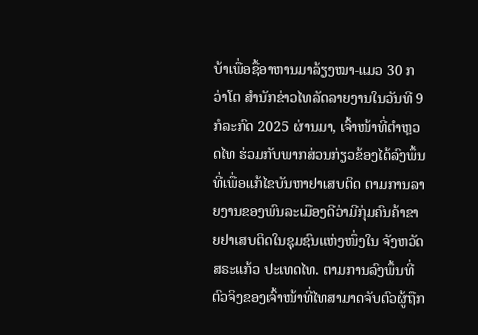ບ້າເພື່ອຊື້ອາຫານມາລ້ຽງໝາ-ແມວ 30 ກວ່າໂຕ ສຳນັກຂ່າວໄທລັດລາຍງານໃນວັນທີ 9 ກໍລະກົດ 2025 ຜ່ານມາ, ເຈົ້າໜ້າທີ່ຕຳຫຼວດໄທ ຮ່ວມກັບພາກສ່ວນກ່ຽວຂ້ອງໄດ້ລົງພຶ້ນທີ່ເພື່ອແກ້ໄຂບັນຫາຢາເສບຕິດ ຕາມການລາຍງານຂອງພົນລະເມືອງດີວ່າມີກຸ່ມຄົນຄ້າຂາຍຢາເສບຕິດໃນຊຸມຊົນແຫ່ງໜຶ່ງໃນ ຈັງຫວັດ ສຣະແກ້ວ ປະເທດໄທ. ຕາມການລົງພຶ້ນທີ່ຕົວຈິງຂອງເຈົ້າໜ້າທີ່ໄທສາມາດຈັບຕົວຜູ້ຖືກ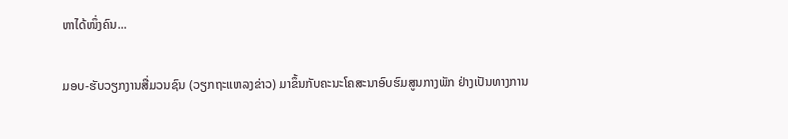ຫາໄດ້ໜຶ່ງຄົນ...

ມອບ-ຮັບວຽກງານສື່ມວນຊົນ (ວຽກຖະແຫລງຂ່າວ) ມາຂຶ້ນກັບຄະນະໂຄສະນາອົບຮົມສູນກາງພັກ ຢ່າງເປັນທາງການ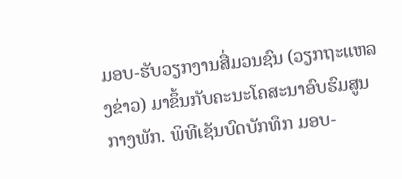ມອບ-ຮັບວຽກງານສື່ມວນຊົນ (ວຽກຖະແຫລງຂ່າວ) ມາຂຶ້ນກັບຄະນະໂຄສະນາອົບຮົມສູນກາງພັກ. ພິທີເຊັນບົດບັກທຶກ ມອບ-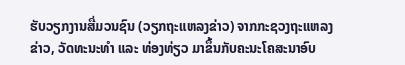ຮັບວຽກງານສື່ມວນຊົນ (ວຽກຖະແຫລງຂ່າວ) ຈາກກະຊວງຖະແຫລງຂ່າວ, ວັດທະນະທຳ ແລະ ທ່ອງທ່ຽວ ມາຂຶ້ນກັບຄະນະໂຄສະນາອົບ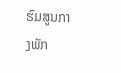ຮົມສູນກາງພັກ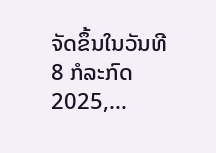ຈັດຂຶ້ນໃນວັນທີ 8 ກໍລະກົດ 2025,...